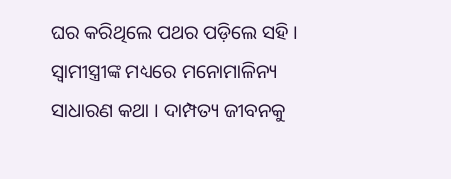ଘର କରିଥିଲେ ପଥର ପଡ଼ିଲେ ସହି । ସ୍ୱାମୀସ୍ତ୍ରୀଙ୍କ ମଧ୍ୟରେ ମନୋମାଳିନ୍ୟ ସାଧାରଣ କଥା । ଦାମ୍ପତ୍ୟ ଜୀବନକୁ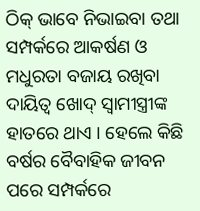ଠିକ୍ ଭାବେ ନିଭାଇବା ତଥା ସମ୍ପର୍କରେ ଆକର୍ଷଣ ଓ ମଧୁରତା ବଜାୟ ରଖିବା ଦାୟିତ୍ୱ ଖୋଦ୍ ସ୍ୱାମୀସ୍ତ୍ରୀଙ୍କ ହାତରେ ଥାଏ । ହେଲେ କିଛି ବର୍ଷର ବୈବାହିକ ଜୀବନ ପରେ ସମ୍ପର୍କରେ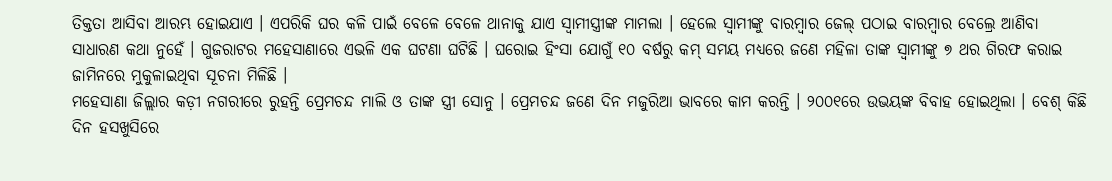ତିକ୍ତତା ଆସିବା ଆରମ୍ଭ ହୋଇଯାଏ । ଏପରିକି ଘର କଳି ପାଇଁ ବେଳେ ବେଳେ ଥାନାକୁ ଯାଏ ସ୍ୱାମୀସ୍ତ୍ରୀଙ୍କ ମାମଲା । ହେଲେ ସ୍ୱାମୀଙ୍କୁ ବାରମ୍ବାର ଜେଲ୍ ପଠାଇ ବାରମ୍ବାର ବେଲ୍ରେ ଆଣିବା ସାଧାରଣ କଥା ନୁହେଁ । ଗୁଜରାଟର ମହେସାଣାରେ ଏଭଳି ଏକ ଘଟଣା ଘଟିଛି । ଘରୋଇ ହିଂସା ଯୋଗୁଁ ୧୦ ବର୍ଷରୁ କମ୍ ସମୟ ମଧ୍ୟରେ ଜଣେ ମହିଳା ତାଙ୍କ ସ୍ୱାମୀଙ୍କୁ ୭ ଥର ଗିରଫ କରାଇ ଜାମିନରେ ମୁକୁଳାଇଥିବା ସୂଚନା ମିଳିଛି ।
ମହେସାଣା ଜିଲ୍ଲାର କଡ଼ୀ ନଗରୀରେ ରୁହନ୍ତି ପ୍ରେମଚନ୍ଦ ମାଲି ଓ ତାଙ୍କ ସ୍ତ୍ରୀ ସୋନୁ । ପ୍ରେମଚନ୍ଦ ଜଣେ ଦିନ ମଜୁରିଆ ଭାବରେ କାମ କରନ୍ତି । ୨୦୦୧ରେ ଉଭୟଙ୍କ ବିବାହ ହୋଇଥିଲା । ବେଶ୍ କିଛି ଦିନ ହସଖୁସିରେ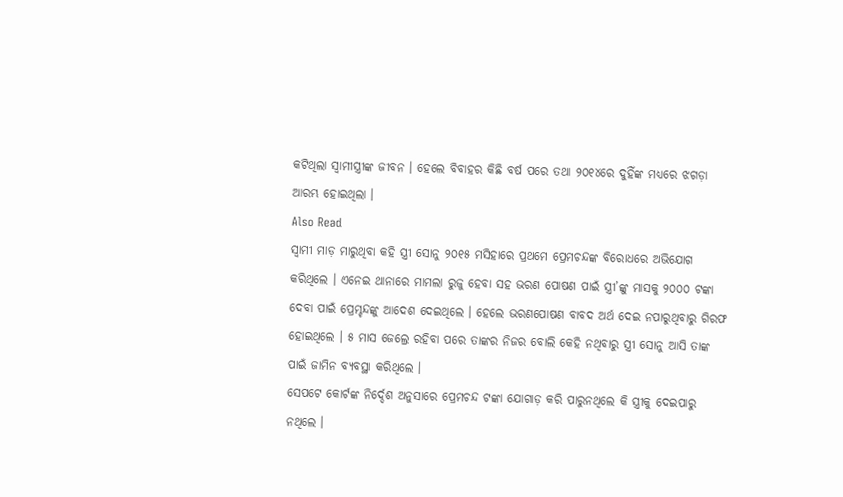କଟିଥିଲା ସ୍ୱାମୀସ୍ତ୍ରୀଙ୍କ ଜୀବନ । ହେଲେ ବିବାହର କିଛି ବର୍ଷ ପରେ ତଥା ୨୦୧୪ରେ ଦୁହିଁଙ୍କ ମଧ୍ୟରେ ଝଗଡ଼ା ଆରମ୍ଭ ହୋଇଥିଲା ।
Also Read
ସ୍ୱାମୀ ମାଡ଼ ମାରୁଥିବା କହି ସ୍ତ୍ରୀ ସୋନୁ ୨୦୧୫ ମସିହାରେ ପ୍ରଥମେ ପ୍ରେମଚନ୍ଦଙ୍କ ବିରୋଧରେ ଅଭିଯୋଗ କରିଥିଲେ । ଏନେଇ ଥାନାରେ ମାମଲା ରୁଜୁ ହେବା ସହ ଭରଣ ପୋଷଣ ପାଇଁ ସ୍ତ୍ରୀ’ଙ୍କୁ ମାସକୁ ୨୦୦୦ ଟଙ୍କା ଦେବା ପାଇଁ ପ୍ରେମ୍ଚନ୍ଦଙ୍କୁ ଆଦେଶ ଦେଇଥିଲେ । ହେଲେ ଭରଣପୋଷଣ ବାବଦ ଅର୍ଥ ଦେଇ ନପାରୁଥିବାରୁ ଗିରଫ ହୋଇଥିଲେ । ୫ ମାସ ଜେଲ୍ରେ ରହିବା ପରେ ତାଙ୍କର ନିଜର ବୋଲି କେହି ନଥିବାରୁ ସ୍ତ୍ରୀ ସୋନୁ ଆସି ତାଙ୍କ ପାଇଁ ଜାମିନ ବ୍ୟବସ୍ଥା କରିଥିଲେ ।
ସେପଟେ କୋର୍ଟଙ୍କ ନିର୍ଦ୍ଦେଶ ଅନୁସାରେ ପ୍ରେମଚନ୍ଦ ଟଙ୍କା ଯୋଗାଡ଼ କରି ପାରୁନଥିଲେ କି ସ୍ତ୍ରୀକୁ ଦେଇପାରୁ ନଥିଲେ ।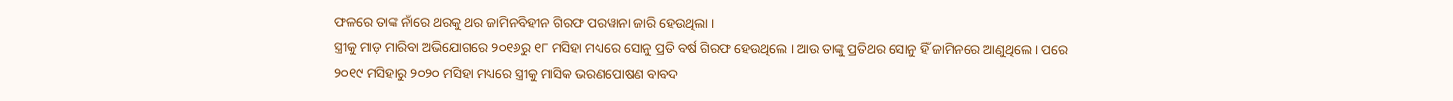ଫଳରେ ତାଙ୍କ ନାଁରେ ଥରକୁ ଥର ଜାମିନବିହୀନ ଗିରଫ ପରୱାନା ଜାରି ହେଉଥିଲା ।
ସ୍ତ୍ରୀକୁ ମାଡ଼ ମାରିବା ଅଭିଯୋଗରେ ୨୦୧୬ରୁ ୧୮ ମସିହା ମଧ୍ୟରେ ସୋନୁ ପ୍ରତି ବର୍ଷ ଗିରଫ ହେଉଥିଲେ । ଆଉ ତାଙ୍କୁ ପ୍ରତିଥର ସୋନୁ ହିଁ ଜାମିନରେ ଆଣୁଥିଲେ । ପରେ ୨୦୧୯ ମସିହାରୁ ୨୦୨୦ ମସିହା ମଧ୍ୟରେ ସ୍ତ୍ରୀକୁ ମାସିକ ଭରଣପୋଷଣ ବାବଦ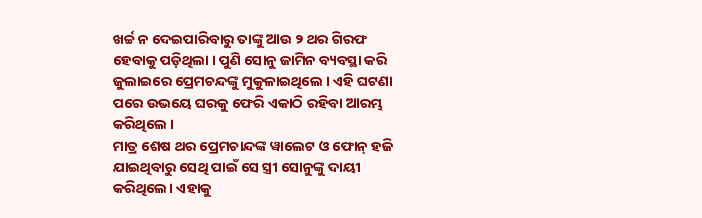ଖର୍ଚ୍ଚ ନ ଦେଇପାରିବାରୁ ତାଙ୍କୁ ଆଉ ୨ ଥର ଗିରଫ ହେବାକୁ ପଡ଼ିଥିଲା । ପୁଣି ସୋନୁ ଜାମିନ ବ୍ୟବସ୍ଥା କରି ଜୁଲାଇରେ ପ୍ରେମଚନ୍ଦଙ୍କୁ ମୁକୁଳାଇଥିଲେ । ଏହି ଘଟଣା ପରେ ଉଭୟେ ଘରକୁ ଫେରି ଏକାଠି ରହିବା ଆରମ୍ଭ କରିଥିଲେ ।
ମାତ୍ର ଶେଷ ଥର ପ୍ରେମଚାନ୍ଦଙ୍କ ୱାଲେଟ ଓ ଫୋନ୍ ହଜି ଯାଇଥିବାରୁ ସେଥି ପାଇଁ ସେ ସ୍ତ୍ରୀ ସୋନୁଙ୍କୁ ଦାୟୀ କରିଥିଲେ। ଏହାକୁ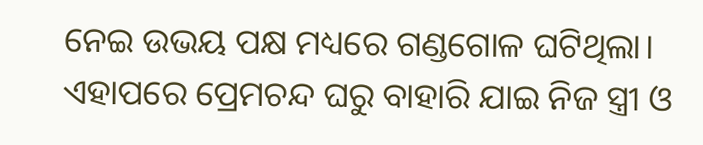ନେଇ ଉଭୟ ପକ୍ଷ ମଧ୍ୟରେ ଗଣ୍ଡଗୋଳ ଘଟିଥିଲା। ଏହାପରେ ପ୍ରେମଚନ୍ଦ ଘରୁ ବାହାରି ଯାଇ ନିଜ ସ୍ତ୍ରୀ ଓ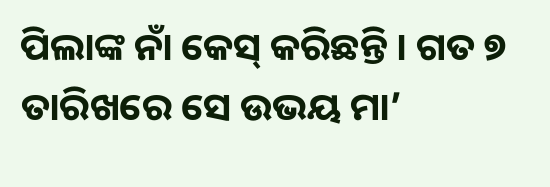ପିଲାଙ୍କ ନାଁ କେସ୍ କରିଛନ୍ତି । ଗତ ୭ ତାରିଖରେ ସେ ଉଭୟ ମା’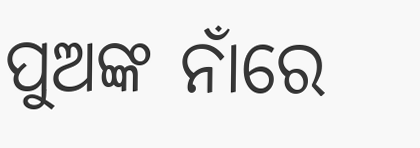ପୁଅଙ୍କ ନାଁରେ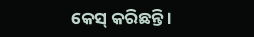କେସ୍ କରିଛନ୍ତି ।